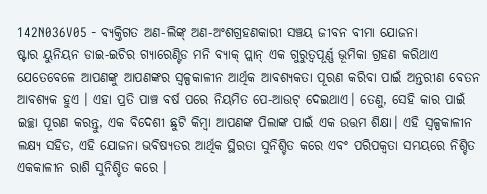142N036V05 - ବ୍ୟକ୍ତିଗତ ଅଣ-ଲିଙ୍କ୍ ଅଣ-ଅଂଶଗ୍ରହଣକାରୀ ସଞ୍ଚୟ ଜୀବନ ବୀମା ଯୋଜନା
ଷ୍ଟାର ୟୁନିୟନ ଡାଇ-ଇଚିର ଗ୍ୟାରେଣ୍ଟିଡ ମନି ବ୍ୟାକ୍ ପ୍ଲାନ୍ ଏକ ଗୁରୁତ୍ୱପୂର୍ଣ୍ଣ ଭୂମିକା ଗ୍ରହଣ କରିଥାଏ ଯେତେବେଳେ ଆପଣଙ୍କୁ ଆପଣଙ୍କର ସ୍ୱଳ୍ପକାଳୀନ ଆର୍ଥିକ ଆବଶ୍ୟକତା ପୂରଣ କରିବା ପାଇଁ ଅନ୍ତରୀଣ ବେତନ ଆବଶ୍ୟକ ହୁଏ । ଏହା ପ୍ରତି ପାଞ୍ଚ ବର୍ଷ ପରେ ନିୟମିତ ପେ-ଆଉଟ୍ ଦେଇଥାଏ। ତେଣୁ, ସେହି କାର ପାଇଁ ଇଚ୍ଛା ପୂରଣ କରନ୍ତୁ, ଏକ ବିଦେଶୀ ଛୁଟି କିମ୍ବା ଆପଣଙ୍କ ପିଲାଙ୍କ ପାଇଁ ଏକ ଉତ୍ତମ ଶିକ୍ଷା। ଏହି ସ୍ୱଳ୍ପକାଳୀନ ଲକ୍ଷ୍ୟ ସହିତ, ଏହି ଯୋଜନା ଭବିଷ୍ୟତର ଆର୍ଥିକ ସ୍ଥିରତା ସୁନିଶ୍ଚିତ କରେ ଏବଂ ପରିପକ୍ୱତା ସମୟରେ ନିଶ୍ଚିତ ଏକକାଳୀନ ରାଶି ସୁନିଶ୍ଚିତ କରେ ।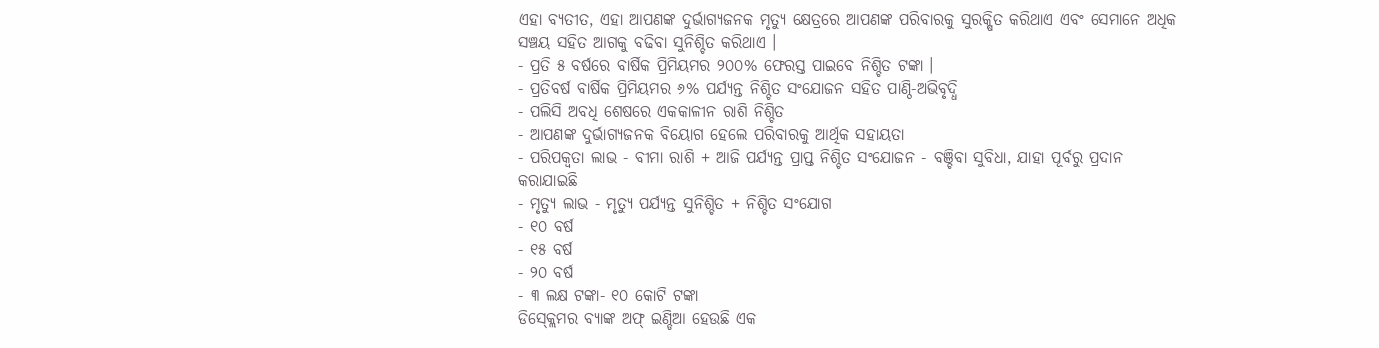ଏହା ବ୍ୟତୀତ, ଏହା ଆପଣଙ୍କ ଦୁର୍ଭାଗ୍ୟଜନକ ମୃତ୍ୟୁ କ୍ଷେତ୍ରରେ ଆପଣଙ୍କ ପରିବାରକୁ ସୁରକ୍ଷିତ କରିଥାଏ ଏବଂ ସେମାନେ ଅଧିକ ସଞ୍ଚୟ ସହିତ ଆଗକୁ ବଢିବା ସୁନିଶ୍ଚିତ କରିଥାଏ ।
- ପ୍ରତି ୫ ବର୍ଷରେ ବାର୍ଷିକ ପ୍ରିମିୟମର ୨୦୦% ଫେରସ୍ତ ପାଇବେ ନିଶ୍ଚିତ ଟଙ୍କା ।
- ପ୍ରତିବର୍ଷ ବାର୍ଷିକ ପ୍ରିମିୟମର ୬% ପର୍ଯ୍ୟନ୍ତ ନିଶ୍ଚିତ ସଂଯୋଜନ ସହିତ ପାଣ୍ଠି-ଅଭିବୃଦ୍ଧି
- ପଲିସି ଅବଧି ଶେଷରେ ଏକକାଳୀନ ରାଶି ନିଶ୍ଚିତ
- ଆପଣଙ୍କ ଦୁର୍ଭାଗ୍ୟଜନକ ବିୟୋଗ ହେଲେ ପରିବାରକୁ ଆର୍ଥିକ ସହାୟତା
- ପରିପକ୍ୱତା ଲାଭ - ବୀମା ରାଶି + ଆଜି ପର୍ଯ୍ୟନ୍ତ ପ୍ରାପ୍ତ ନିଶ୍ଚିତ ସଂଯୋଜନ - ବଞ୍ଚିବା ସୁବିଧା, ଯାହା ପୂର୍ବରୁ ପ୍ରଦାନ କରାଯାଇଛି
- ମୃତ୍ୟୁ ଲାଭ - ମୃତ୍ୟୁ ପର୍ଯ୍ୟନ୍ତ ସୁନିଶ୍ଚିତ + ନିଶ୍ଚିତ ସଂଯୋଗ
- ୧୦ ବର୍ଷ
- ୧୫ ବର୍ଷ
- ୨୦ ବର୍ଷ
- ୩ ଲକ୍ଷ ଟଙ୍କା- ୧୦ କୋଟି ଟଙ୍କା
ଡିସ୍କ୍ଲେମର ବ୍ୟାଙ୍କ ଅଫ୍ ଇଣ୍ଡିଆ ହେଉଛି ଏକ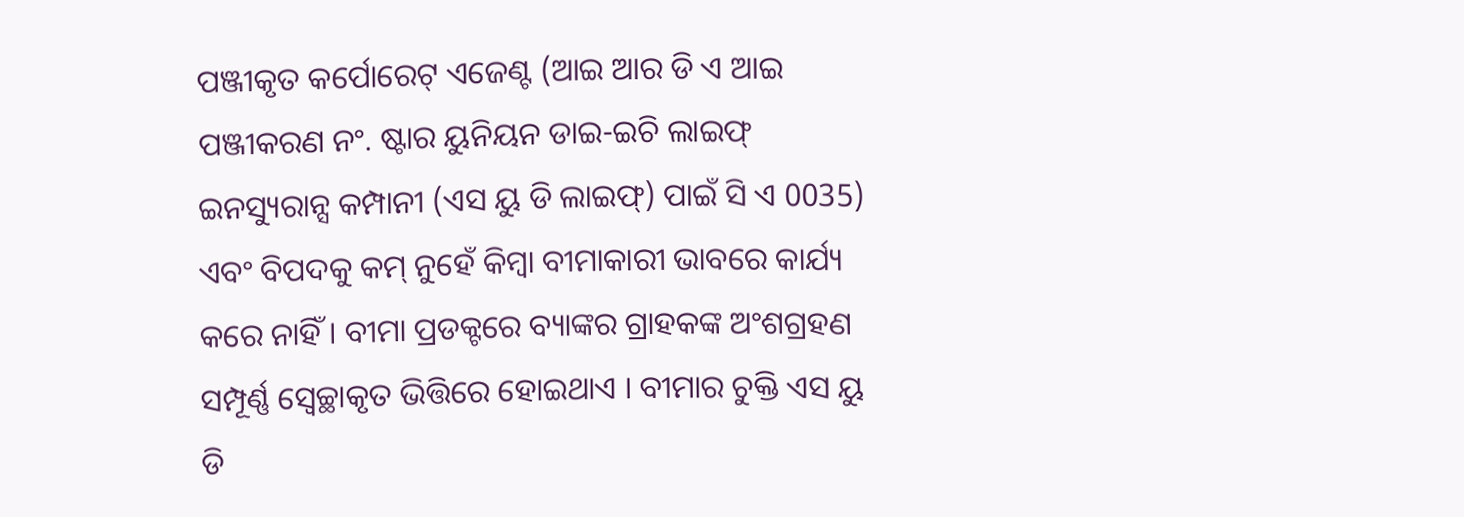ପଞ୍ଜୀକୃତ କର୍ପୋରେଟ୍ ଏଜେଣ୍ଟ (ଆଇ ଆର ଡି ଏ ଆଇ ପଞ୍ଜୀକରଣ ନଂ. ଷ୍ଟାର ୟୁନିୟନ ଡାଇ-ଇଚି ଲାଇଫ୍ ଇନସ୍ୟୁରାନ୍ସ କମ୍ପାନୀ (ଏସ ୟୁ ଡି ଲାଇଫ୍) ପାଇଁ ସି ଏ 0035) ଏବଂ ବିପଦକୁ କମ୍ ନୁହେଁ କିମ୍ବା ବୀମାକାରୀ ଭାବରେ କାର୍ଯ୍ୟ କରେ ନାହିଁ । ବୀମା ପ୍ରଡକ୍ଟରେ ବ୍ୟାଙ୍କର ଗ୍ରାହକଙ୍କ ଅଂଶଗ୍ରହଣ ସମ୍ପୂର୍ଣ୍ଣ ସ୍ୱେଚ୍ଛାକୃତ ଭିତ୍ତିରେ ହୋଇଥାଏ । ବୀମାର ଚୁକ୍ତି ଏସ ୟୁ ଡି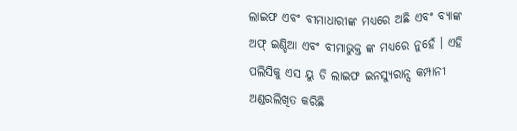ଲାଇଫ ଏବଂ ବୀମାଧାରୀଙ୍କ ମଧ୍ୟରେ ଅଛି ଏବଂ ବ୍ୟାଙ୍କ ଅଫ୍ ଇଣ୍ଡିଆ ଏବଂ ବୀମାଭୁକ୍ତ ଙ୍କ ମଧ୍ୟରେ ନୁହେଁ । ଏହି ପଲିସିକୁ ଏସ ୟୁ ଡି ଲାଇଫ ଇନସ୍ୟୁରାନ୍ସ କମ୍ପାନୀ ଅଣ୍ଡରଲିଖିତ କରିଛି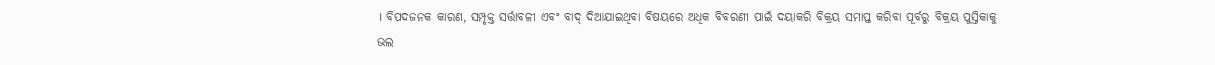। ବିପଦଜନକ କାରଣ, ସମ୍ପୃକ୍ତ ସର୍ତ୍ତାବଳୀ ଏବଂ ବାଦ୍ ଦିଆଯାଇଥିବା ବିଷୟରେ ଅଧିକ ବିବରଣୀ ପାଇଁ ଦୟାକରି ବିକ୍ରୟ ସମାପ୍ତ କରିବା ପୂର୍ବରୁ ବିକ୍ରୟ ପୁସ୍ତିକାକୁ ଭଲ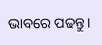ଭାବରେ ପଢନ୍ତୁ।